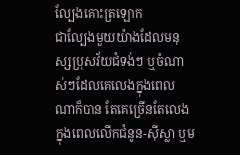ល្បែងគោះត្រឡោក
ជាល្បែងមួយយ៉ាងដែលមនុស្សប្រុសវ័យជំទង់ៗ ឬចំណាស់ៗដែលគេលេងក្នុងពេលណាក៏បាន តែគេច្រើនតែលេងក្នុងពេលលើកជំនូន-ស៊ីស្លា ឬម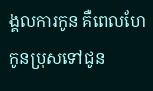ង្គលការកូន គឺពេលហែកូនប្រុសទៅជូន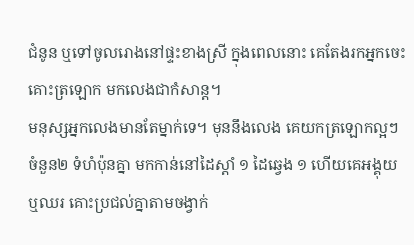ជំនូន ឬទៅចូលរោងនៅផ្ទះខាងស្រី ក្នុងពេលនោះ គេតែងរកអ្នកចេះគោះត្រឡោក មកលេងជាកំសាន្ត។
មនុស្សអ្នកលេងមានតែម្នាក់ទេ។ មុននឹងលេង គេយកត្រឡោកល្អៗចំនួន២ ទំហំប៉ុនគ្នា មកកាន់នៅដៃស្ដាំ ១ ដៃឆ្វេង ១ ហើយគេអង្គុយ ឬឈរ គោះប្រជល់គ្នាតាមចង្វាក់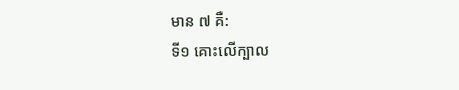មាន ៧ គឺ:
ទី១ គោះលើក្បាល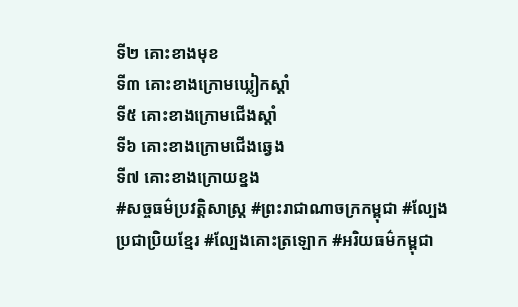ទី២ គោះខាងមុខ
ទី៣ គោះខាងក្រោមឃ្លៀកស្ដាំ
ទី៥ គោះខាងក្រោមជើងស្ដាំ
ទី៦ គោះខាងក្រោមជើងឆ្វេង
ទី៧ គោះខាងក្រោយខ្នង
#សច្ចធម៌ប្រវត្ដិសាស្រ្ដ #ព្រះរាជាណាចក្រកម្ពុជា #ល្បែងប្រជាប្រិយខ្មែរ #ល្បែងគោះត្រឡោក #អរិយធម៌កម្ពុជា